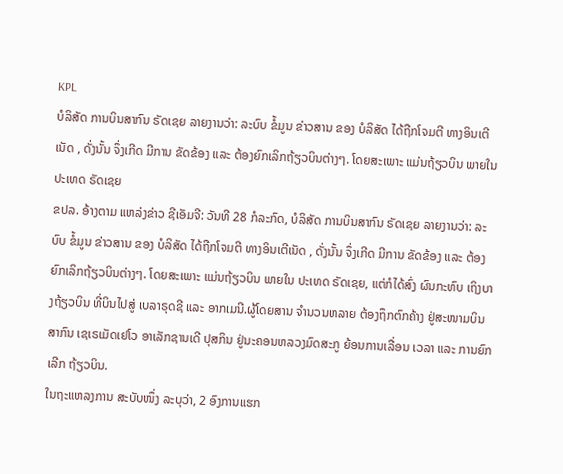KPL
ບໍລິສັດ ການບິນສາກົນ ຣັດເຊຍ ລາຍງານວ່າ: ລະບົບ ຂໍ້ມູນ ຂ່າວສານ ຂອງ ບໍລິສັດ ໄດ້ຖືກໂຈມຕີ ທາງອິນເຕີເນັດ , ດັ່ງນັ້ນ ຈຶ່ງເກີດ ມີການ ຂັດຂ້ອງ ແລະ ຕ້ອງຍົກເລິກຖ້ຽວບິນຕ່າງໆ. ໂດຍສະເພາະ ແມ່ນຖ້ຽວບິນ ພາຍໃນ ປະເທດ ຣັດເຊຍ
ຂປລ. ອ້າງຕາມ ແຫລ່ງຂ່າວ ຊີເອັມຈີ: ວັນທີ 28 ກໍລະກົດ, ບໍລິສັດ ການບິນສາກົນ ຣັດເຊຍ ລາຍງານວ່າ: ລະບົບ ຂໍ້ມູນ ຂ່າວສານ ຂອງ ບໍລິສັດ ໄດ້ຖືກໂຈມຕີ ທາງອິນເຕີເນັດ , ດັ່ງນັ້ນ ຈຶ່ງເກີດ ມີການ ຂັດຂ້ອງ ແລະ ຕ້ອງຍົກເລິກຖ້ຽວບິນຕ່າງໆ. ໂດຍສະເພາະ ແມ່ນຖ້ຽວບິນ ພາຍໃນ ປະເທດ ຣັດເຊຍ, ແຕ່ກໍໄດ້ສົ່ງ ຜົນກະທົບ ເຖິງບາງຖ້ຽວບິນ ທີ່ບິນໄປສູ່ ເບລາຣຸດຊີ ແລະ ອາກເມນີ.ຜູ້ໂດຍສານ ຈຳນວນຫລາຍ ຕ້ອງຖຶກຕົກຄ້າງ ຢູ່ສະໜາມບິນ ສາກົນ ເຊເຣເມັດເຢໂວ ອາເລັກຊານເດີ ປຸສກິນ ຢູ່ນະຄອນຫລວງມົດສະກູ ຍ້ອນການເລື່ອນ ເວລາ ແລະ ການຍົກເລີກ ຖ້ຽວບິນ.
ໃນຖະແຫລງການ ສະບັບໜຶ່ງ ລະບຸວ່າ, 2 ອົງການແຮກ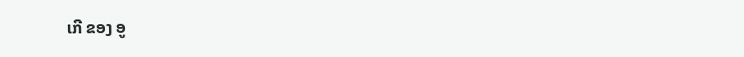ເກີ ຂອງ ອູ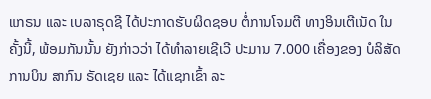ແກຣນ ແລະ ເບລາຣຸດຊີ ໄດ້ປະກາດຮັບຜິດຊອບ ຕໍ່ການໂຈມຕີ ທາງອິນເຕີເນັດ ໃນຄັ້ງນີ້, ພ້ອມກັນນັ້ນ ຍັງກ່າວວ່າ ໄດ້ທຳລາຍເຊີເວີ ປະມານ 7.000 ເຄື່ອງຂອງ ບໍລິສັດການບິນ ສາກົນ ຣັດເຊຍ ແລະ ໄດ້ແຊກເຂົ້າ ລະ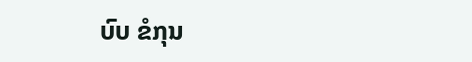ບົບ ຂໍກຸນ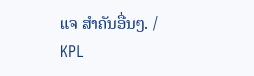ແຈ ສຳຄັນອື່ນໆ. /
KPL